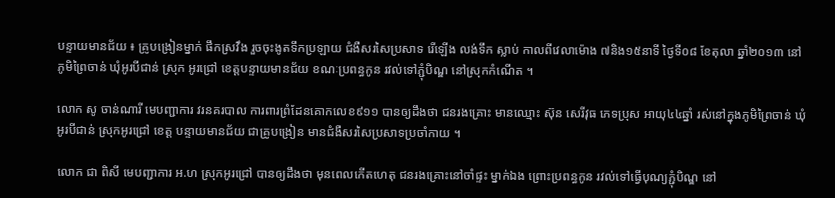បន្ទាយមានជ័យ ៖ គ្រូបង្រៀនម្នាក់ ផឹកស្រវឹង រួចចុះងូតទឹកប្រឡាយ ជំងឺសរសៃប្រសាទ រើឡើង លង់ទឹក ស្លាប់ កាលពីវេលាម៉ោង ៧និង១៥នាទី ថ្ងៃទី០៨ ខែតុលា ឆ្នាំ២០១៣ នៅភូមិព្រៃចាន់ ឃុំអូរបីជាន់ ស្រុក អូរជ្រៅ ខេត្តបន្ទាយមានជ័យ ខណៈប្រពន្ធកូន រវល់ទៅភ្ជុំបិណ្ឌ នៅស្រុកកំណើត ។

លោក សូ ចាន់ណារី មេបញ្ជាការ វរនគរបាល ការពារព្រំដែនគោកលេខ៩១១ បានឲ្យដឹងថា ជនរងគ្រោះ មានឈ្មោះ ស៊ុន សេរីវុធ ភេទប្រុស អាយុ៤៤ឆ្នាំ រស់នៅក្នុងភូមិព្រៃចាន់ ឃុំអូរបីជាន់ ស្រុកអូរជ្រៅ ខេត្ត បន្ទាយមានជ័យ ជាគ្រូបង្រៀន មានជំងឺសរសៃប្រសាទប្រចាំកាយ ។

លោក ជា ពិសី មេបញ្ជាការ អ.ហ ស្រុកអូរជ្រៅ បានឲ្យដឹងថា មុនពេលកើតហេតុ ជនរងគ្រោះនៅចាំផ្ទះ ម្នាក់ឯង ព្រោះប្រពន្ធកូន រវល់ទៅធ្វើបុណ្យភ្ជុំបិណ្ឌ នៅ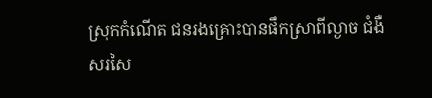ស្រុកកំណើត ជនរងគ្រោះបានផឹកស្រាពីល្ងាច ជំងឺ សរសៃ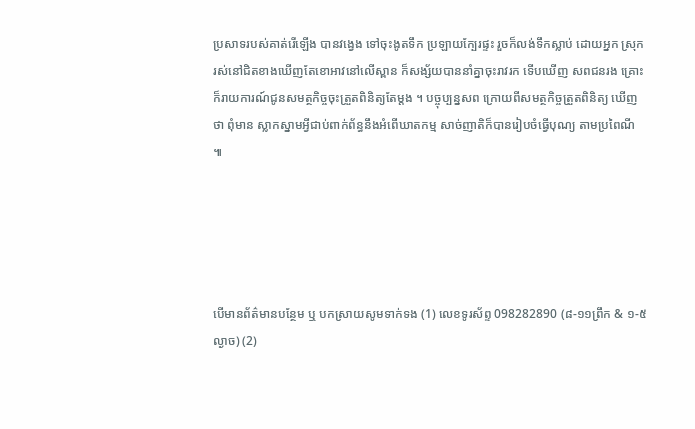ប្រសាទរបស់គាត់រើឡើង បានវង្វេង ទៅចុះងូតទឹក ប្រឡាយក្បែរផ្ទះ រួចក៏លង់ទឹកស្លាប់ ដោយអ្នក ស្រុករស់នៅជិតខាងឃើញតែខោអាវនៅលើស្ពាន ក៏សង្ស័យបាននាំគ្នាចុះរាវរក ទើបឃើញ សពជនរង គ្រោះ ក៏រាយការណ៍ជូនសមត្ថកិច្ចចុះត្រួតពិនិត្យតែម្តង ។ បច្ចុប្បន្នសព ក្រោយពីសមត្ថកិច្ចត្រួតពិនិត្យ ឃើញថា ពុំមាន ស្លាកស្នាមអ្វីជាប់ពាក់ព័ន្ធនឹងអំពើឃាតកម្ម សាច់ញាតិក៏បានរៀបចំធ្វើបុណ្យ តាមប្រពៃណី ៕





បើមានព័ត៌មានបន្ថែម ឬ បកស្រាយសូមទាក់ទង (1) លេខទូរស័ព្ទ 098282890 (៨-១១ព្រឹក & ១-៥ល្ងាច) (2)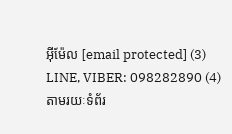អ៊ីម៉ែល [email protected] (3) LINE, VIBER: 098282890 (4) តាមរយៈទំព័រ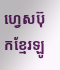ហ្វេសប៊ុកខ្មែរឡូ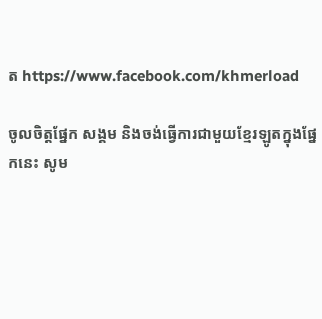ត https://www.facebook.com/khmerload

ចូលចិត្តផ្នែក សង្គម និងចង់ធ្វើការជាមួយខ្មែរឡូតក្នុងផ្នែកនេះ សូម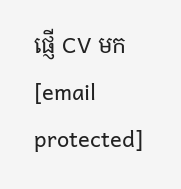ផ្ញើ CV មក [email protected]